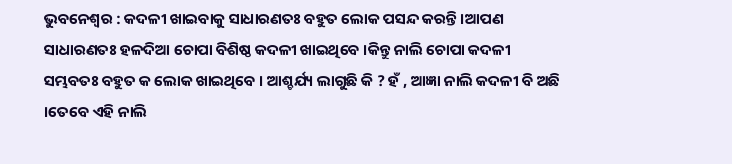ଭୁବନେଶ୍ୱର : କଦଳୀ ଖାଇବାକୁ ସାଧାରଣତଃ ବହୁତ ଲୋକ ପସନ୍ଦ କରନ୍ତି ।ଆପଣ ସାଧାରଣତଃ ହଳଦିଆ ଚୋପା ବିଶିଷ୍ଠ କଦଳୀ ଖାଇଥିବେ ।କିନ୍ତୁ ନାଲି ଚୋପା କଦଳୀ ସମ୍ଭବତଃ ବହୁତ କ ଲୋକ ଖାଇଥିବେ । ଆଶ୍ଚର୍ଯ୍ୟ ଲାଗୁଛି କି ? ହଁ , ଆଜ୍ଞା ନାଲି କଦଳୀ ବି ଅଛି ।ତେବେ ଏହି ନାଲି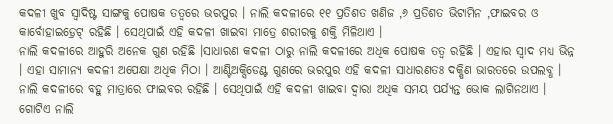କଦଳୀ ଖୁବ ସ୍ୱାଦିଷ୍ଟ ସାଙ୍ଗକୁ ପୋଷକ ତତ୍ୱରେ ଭରପୁର । ନାଲି କଦଳୀରେ ୧୧ ପ୍ରତିଶତ ଖଣିଜ ,୬ ପ୍ରତିଶତ ଭିଟାମିନ ,ଫାଇବର ଓ କାର୍ବୋହାଇଡ଼୍ରେଟ୍ ରହିଛି । ସେଥିପାଇଁ ଏହି କଦଳୀ ଖାଇବା ମାତ୍ରେ ଶରୀରକୁ ଶକ୍ତି ମିଳିଥାଏ ।
ନାଲି କଦଳୀରେ ଆହୁରି ଅନେକ ଗୁଣ ରହିଛି ।ସାଧାରଣ କଦଳୀ ଠାରୁ ନାଲି କଦଳୀରେ ଅଧିକ ପୋଷକ ତତ୍ୱ ରହିଛି । ଏହାର ସ୍ୱାଦ ମଧ୍ୟ ଭିନ୍ନ । ଏହା ସାମାନ୍ୟ କଦଳୀ ଅପେକ୍ଷା ଅଧିକ ମିଠା । ଆଣ୍ଟିଅକ୍ସିଡେଣ୍ଟ ଗୁଣରେ ଭରପୁର ଏହି କଦଳୀ ସାଧାରଣତଃ ଦକ୍ଷିଣ ଭାରତରେ ଉପଲବ୍ଧ । ନାଲି କଦଳୀରେ ବହୁ ମାତ୍ରାରେ ଫାଇବର ରହିଛି । ସେଥିପାଇଁ ଏହି କଦଳୀ ଖାଇବା ଦ୍ୱାରା ଅଧିକ ସମୟ ପର୍ଯ୍ୟନ୍ତ ଭୋକ ଲାଗିନଥାଏ । ଗୋଟିଏ ନାଲି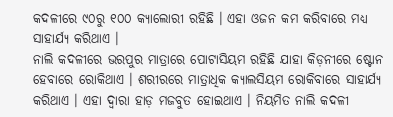କଦଳୀରେ ୯୦ରୁ ୧୦୦ କ୍ୟାଲୋରୀ ରହିଛି । ଏହା ଓଜନ କମ କରିବାରେ ମଧ୍ୟ ସାହାର୍ଯ୍ୟ କରିଥାଏ ।
ନାଲି କଦଳୀରେ ଭରପୁର ମାତ୍ରାରେ ପୋଟାସିୟମ ରହିଛି ଯାହା କିଡ଼ନୀରେ ଷ୍ଟୋନ ହେବାରେ ରୋକିଥାଏ । ଶରୀରରେ ମାତ୍ରାଧିକ କ୍ୟାଲସିୟମ ରୋକିବାରେ ସାହାର୍ଯ୍ୟ କରିଥାଏ । ଏହା ଦ୍ୱାରା ହାଡ଼ ମଜବୁତ ହୋଇଥାଏ । ନିୟମିତ ନାଲି କଦଳୀ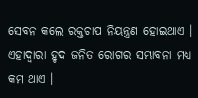ସେବନ କଲେ ରକ୍ତଚାପ ନିୟନ୍ତ୍ରଣ ହୋଇଥାଏ । ଏହାଦ୍ୱାରା ହୃଦ ଜନିତ ରୋଗର ସମ୍ଭାବନା ମଧ୍ୟ କମ ଥାଏ ।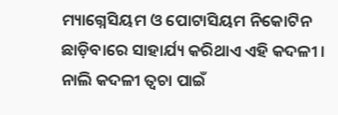ମ୍ୟାଗ୍ନେସିୟମ ଓ ପୋଟାସିୟମ ନିକୋଟିନ ଛାଡ଼ିବାରେ ସାହାର୍ଯ୍ୟ କରିଥାଏ ଏହି କଦଳୀ । ନାଲି କଦଳୀ ତ୍ୱଚା ପାଇଁ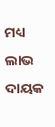ମଧ୍ୟ ଲାଭ ଦାୟକ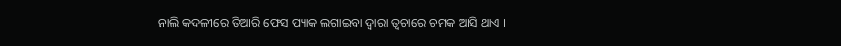ନାଲି କଦଳୀରେ ତିଆରି ଫେସ ପ୍ୟାକ ଲଗାଇବା ଦ୍ୱାରା ତ୍ୱଚାରେ ଚମକ ଆସି ଥାଏ ।